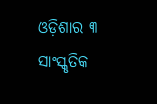ଓଡ଼ିଶାର ୩ ସାଂସ୍କୃତିକ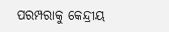ପରମ୍ପରାକୁ କେନ୍ଦ୍ରୀୟ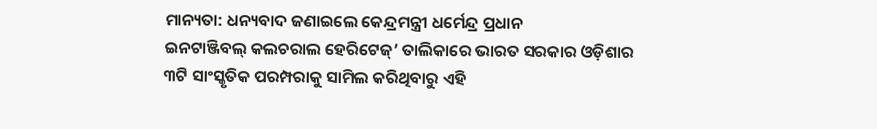ମାନ୍ୟତା: ଧନ୍ୟବାଦ ଜଣାଇଲେ କେନ୍ଦ୍ରମନ୍ତ୍ରୀ ଧର୍ମେନ୍ଦ୍ର ପ୍ରଧାନ
ଇନଟାଞ୍ଜିବଲ୍ କଲଚରାଲ ହେରିଟେଜ୍’ ତାଲିକାରେ ଭାରତ ସରକାର ଓଡ଼ିଶାର ୩ଟି ସାଂସ୍କୃତିକ ପରମ୍ପରାକୁ ସାମିଲ କରିଥିବାରୁ ଏହି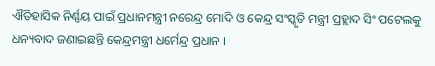ଐତିହାସିକ ନିର୍ଣ୍ଣୟ ପାଇଁ ପ୍ରଧାନମନ୍ତ୍ରୀ ନରେନ୍ଦ୍ର ମୋଦି ଓ କେନ୍ଦ୍ର ସଂସ୍କୃତି ମନ୍ତ୍ରୀ ପ୍ରହ୍ଲାଦ ସିଂ ପଟେଲକୁ ଧନ୍ୟବାଦ ଜଣାଇଛନ୍ତି କେନ୍ଦ୍ରମନ୍ତ୍ରୀ ଧର୍ମେନ୍ଦ୍ର ପ୍ରଧାନ ।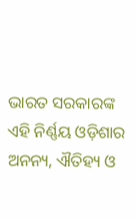ଭାରତ ସରକାରଙ୍କ ଏହି ନିର୍ଣ୍ଣୟ ଓଡ଼ିଶାର ଅନନ୍ୟ, ଐତିହ୍ୟ ଓ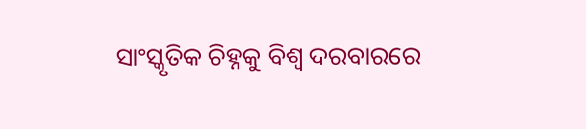ସାଂସ୍କୃତିକ ଚିହ୍ନକୁ ବିଶ୍ୱ ଦରବାରରେ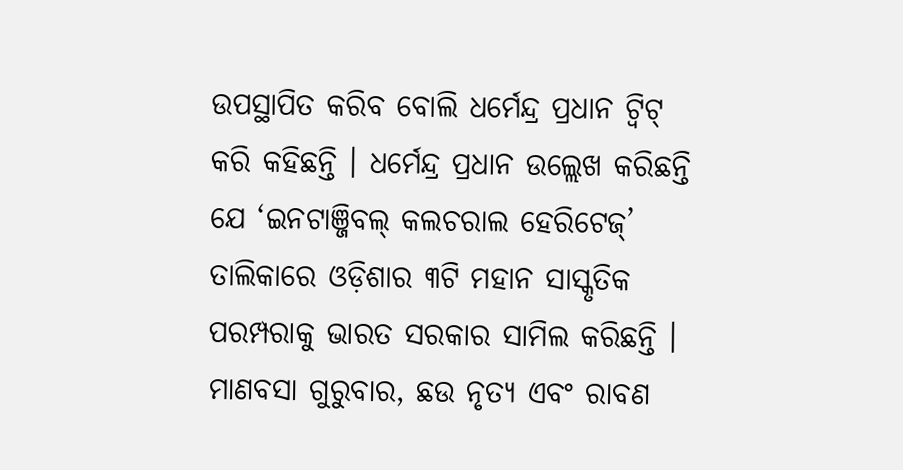ଉପସ୍ଥାପିତ କରିବ ବୋଲି ଧର୍ମେନ୍ଦ୍ର ପ୍ରଧାନ ଟ୍ୱିଟ୍ କରି କହିଛନ୍ତି । ଧର୍ମେନ୍ଦ୍ର ପ୍ରଧାନ ଉଲ୍ଲେଖ କରିଛନ୍ତି ଯେ ‘ଇନଟାଞ୍ଜିବଲ୍ କଲଚରାଲ ହେରିଟେଜ୍’ ତାଲିକାରେ ଓଡ଼ିଶାର ୩ଟି ମହାନ ସାସ୍କୃତିକ ପରମ୍ପରାକୁ ଭାରତ ସରକାର ସାମିଲ କରିଛନ୍ତି । ମାଣବସା ଗୁରୁବାର, ଛଉ ନୃତ୍ୟ ଏବଂ ରାବଣ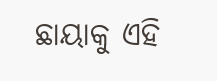ଛାୟାକୁ ଏହି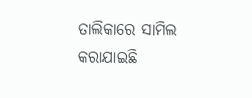ତାଲିକାରେ ସାମିଲ କରାଯାଇଛି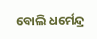ବୋଲି ଧର୍ମେନ୍ଦ୍ର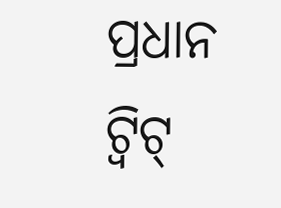ପ୍ରଧାନ ଟ୍ୱିଟ୍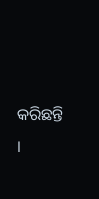କରିଛନ୍ତି ।